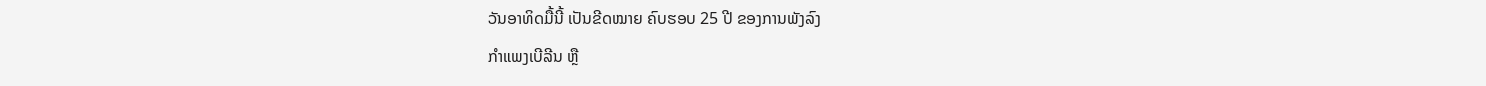ວັນອາທິດມື້ນີ້ ເປັນຂີດໝາຍ ຄົບຮອບ 25 ປີ ຂອງການພັງລົງ
ກຳແພງເບີລີນ ຫຼື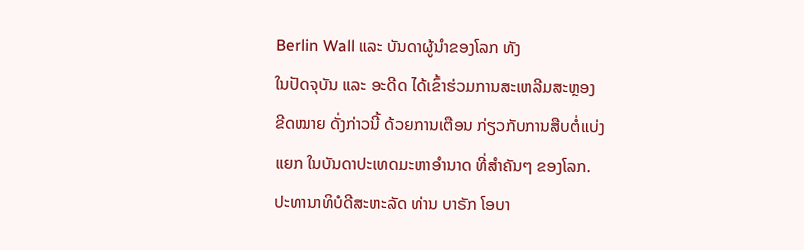Berlin Wall ແລະ ບັນດາຜູ້ນຳຂອງໂລກ ທັງ
ໃນປັດຈຸບັນ ແລະ ອະດີດ ໄດ້ເຂົ້າຮ່ວມການສະເຫລີມສະຫຼອງ
ຂີດໝາຍ ດັ່ງກ່າວນີ້ ດ້ວຍການເຕືອນ ກ່ຽວກັບການສືບຕໍ່ແບ່ງ
ແຍກ ໃນບັນດາປະເທດມະຫາອຳນາດ ທີ່ສຳຄັນໆ ຂອງໂລກ.
ປະທານາທິບໍດີສະຫະລັດ ທ່ານ ບາຣັກ ໂອບາ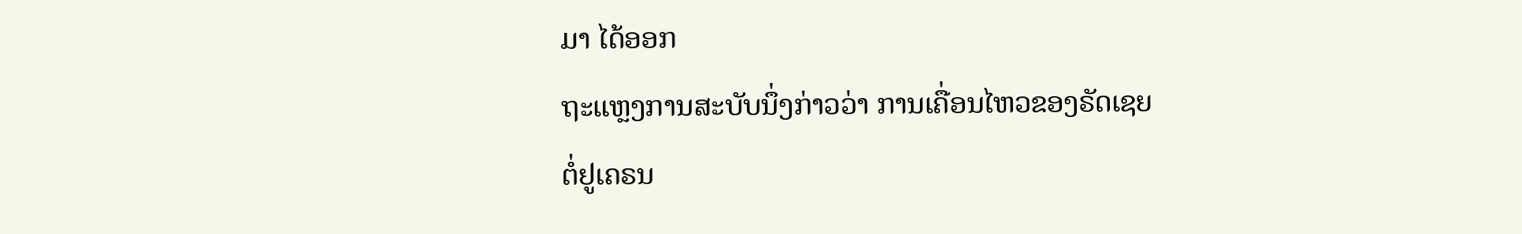ມາ ໄດ້ອອກ
ຖະແຫຼງການສະບັບນຶ່ງກ່າວວ່າ ການເຄື່ອນໄຫວຂອງຣັດເຊຍ
ຕໍ່ຢູເຄຣນ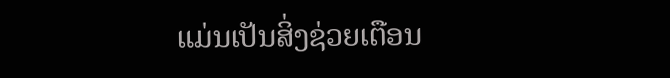ແມ່ນເປັນສິ່ງຊ່ວຍເຕືອນ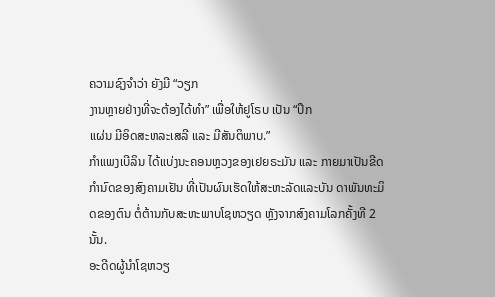ຄວາມຊົງຈຳວ່າ ຍັງມີ “ວຽກ
ງານຫຼາຍຢ່າງທີ່ຈະຕ້ອງໄດ້ທຳ” ເພື່ອໃຫ້ຢູໂຣບ ເປັນ “ປຶກ
ແຜ່ນ ມີອິດສະຫລະເສລີ ແລະ ມີສັນຕິພາບ.”
ກຳແພງເບີລິນ ໄດ້ແບ່ງນະຄອນຫຼວງຂອງເຢຍຣະມັນ ແລະ ກາຍມາເປັນຂີດກຳນົດຂອງສົງຄາມເຢັນ ທີ່ເປັນຜົນເຮັດໃຫ້ສະຫະລັດແລະບັນ ດາພັນທະມິດຂອງຕົນ ຕໍ່ຕ້ານກັບສະຫະພາບໂຊຫວຽດ ຫຼັງຈາກສົງຄາມໂລກຄັ້ງທີ 2 ນັ້ນ.
ອະດີດຜູ້ນຳໂຊຫວຽ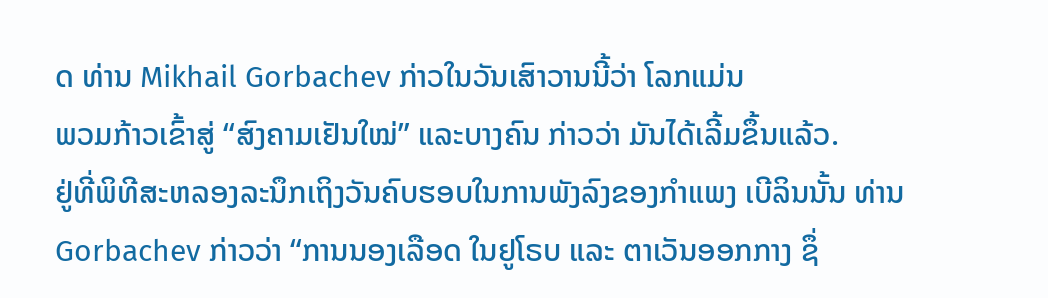ດ ທ່ານ Mikhail Gorbachev ກ່າວໃນວັນເສົາວານນີ້ວ່າ ໂລກແມ່ນ
ພວມກ້າວເຂົ້າສູ່ “ສົງຄາມເຢັນໃໝ່” ແລະບາງຄົນ ກ່າວວ່າ ມັນໄດ້ເລີ້ມຂຶ້ນແລ້ວ.
ຢູ່ທີ່ພິທີສະຫລອງລະນຶກເຖິງວັນຄົບຮອບໃນການພັງລົງຂອງກຳແພງ ເບີລິນນັ້ນ ທ່ານ Gorbachev ກ່າວວ່າ “ການນອງເລືອດ ໃນຢູໂຣບ ແລະ ຕາເວັນອອກກາງ ຊຶ່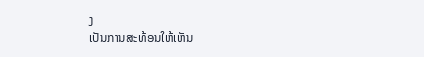ງ
ເປັນການສະທ້ອນໃຫ້ເຫັນ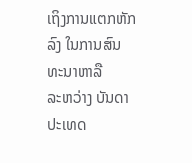ເຖິງການແຕກຫັກລົງ ໃນການສົນທະນາຫາລື
ລະຫວ່າງ ບັນດາປະເທດ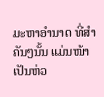ມະຫາອຳນາດ ທີ່ສຳຄັນໆນັ້ນ ແມ່ນໜ້າເປັນຫ່ວ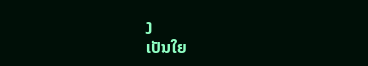ງ
ເປັນໃຍ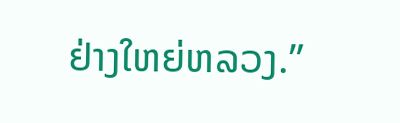ຢ່າງໃຫຍ່ຫລວງ.”